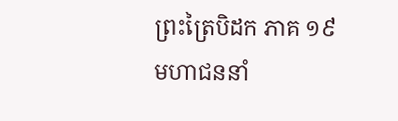ព្រះត្រៃបិដក ភាគ ១៩
មហាជននាំ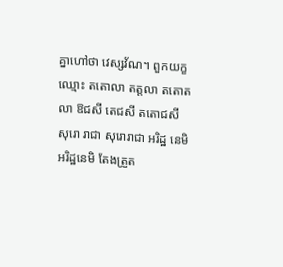គ្នាហៅថា វេស្សវ័ណ។ ពួកយក្ខឈ្មោះ តតោលា តត្តលា តតោតលា ឱជសី តេជសី តតោជសី សុរោ រាជា សុរោរាជា អរិដ្ឋ នេមិ អរិដ្ឋនេមិ តែងត្រួត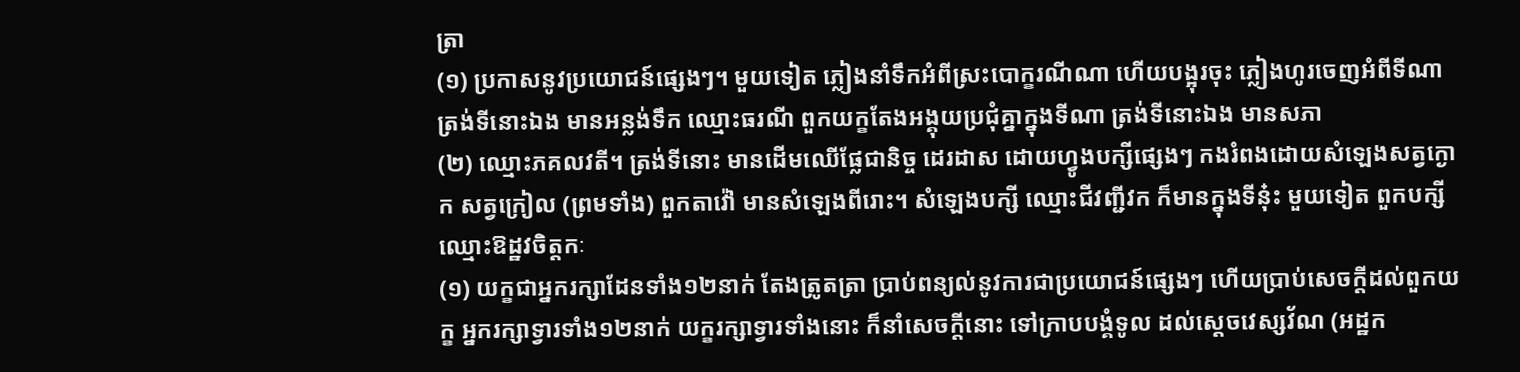ត្រា
(១) ប្រកាសនូវប្រយោជន៍ផ្សេងៗ។ មួយទៀត ភ្លៀងនាំទឹកអំពីស្រះបោក្ខរណីណា ហើយបង្អុរចុះ ភ្លៀងហូរចេញអំពីទីណា ត្រង់ទីនោះឯង មានអន្លង់ទឹក ឈ្មោះធរណី ពួកយក្ខតែងអង្គុយប្រជុំគ្នាក្នុងទីណា ត្រង់ទីនោះឯង មានសភា
(២) ឈ្មោះភគលវតី។ ត្រង់ទីនោះ មានដើមឈើផ្លែជានិច្ច ដេរដាស ដោយហ្វូងបក្សីផ្សេងៗ កងរំពងដោយសំឡេងសត្វក្ងោក សត្វក្រៀល (ព្រមទាំង) ពួកតាវ៉ៅ មានសំឡេងពីរោះ។ សំឡេងបក្សី ឈ្មោះជីវញ្ជីវក ក៏មានក្នុងទីនុ៎ះ មួយទៀត ពួកបក្សីឈ្មោះឱដ្ឋវចិត្តកៈ
(១) យក្ខជាអ្នករក្សាដែនទាំង១២នាក់ តែងត្រូតត្រា ប្រាប់ពន្យល់នូវការជាប្រយោជន៍ផ្សេងៗ ហើយប្រាប់សេចក្តីដល់ពួកយក្ខ អ្នករក្សាទ្វារទាំង១២នាក់ យក្ខរក្សាទ្វារទាំងនោះ ក៏នាំសេចក្តីនោះ ទៅក្រាបបង្គំទូល ដល់ស្តេចវេស្សវ័ណ (អដ្ឋក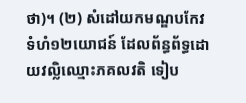ថា)។ (២) សំដៅយកមណ្ឌបកែវទំហំ១២យោជន៍ ដែលព័ន្ធព័ទ្ធដោយវល្លិឈ្មោះភគលវតិ ទៀប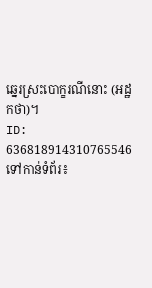ឆ្នេរស្រះបោក្ខរណីនោះ (អដ្ឋកថា)។
ID: 636818914310765546
ទៅកាន់ទំព័រ៖